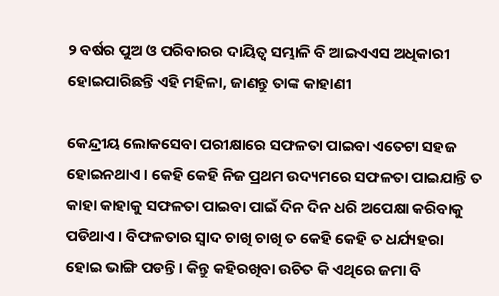୨ ବର୍ଷର ପୁଅ ଓ ପରିବାରର ଦାୟିତ୍ୱ ସମ୍ଭାଳି ବି ଆଇଏଏସ ଅଧିକାରୀ ହୋଇପାରିଛନ୍ତି ଏହି ମହିଳା, ଜାଣନ୍ତୁ ତାଙ୍କ କାହାଣୀ

କେନ୍ଦ୍ରୀୟ ଲୋକସେବା ପରୀକ୍ଷାରେ ସଫଳତା ପାଇବା ଏତେଟା ସହଜ ହୋଇନଥାଏ । କେହି କେହି ନିଜ ପ୍ରଥମ ଉଦ୍ୟମରେ ସଫଳତା ପାଇଯାନ୍ତି ତ କାହା କାହାକୁ ସଫଳତା ପାଇବା ପାଇଁ ଦିନ ଦିନ ଧରି ଅପେକ୍ଷା କରିବାକୁ ପଡିଥାଏ । ବିଫଳତାର ସ୍ୱାଦ ଚାଖି ଚାଖି ତ କେହି କେହି ତ ଧର୍ଯ୍ୟହରା ହୋଇ ଭାଙ୍ଗି ପଡନ୍ତି । କିନ୍ତୁ କହିରଖିବା ଉଚିତ କି ଏଥିରେ ଜମା ବି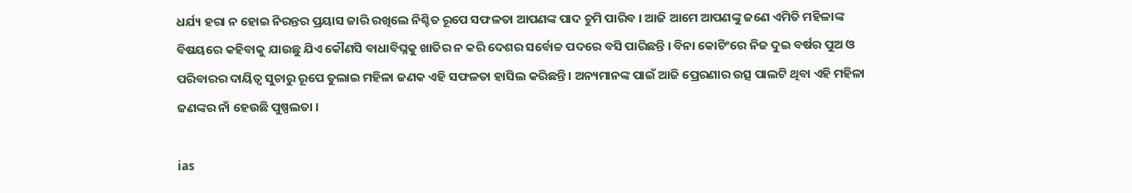ଧର୍ଯ୍ୟ ହରା ନ ହୋଇ ନିରନ୍ତର ପ୍ରୟାସ ଜାରି ରଖିଲେ ନିଶ୍ଚିତ ରୂପେ ସଫଳତା ଆପଣଙ୍କ ପାଦ ଚୁମି ପାରିବ । ଆଜି ଆମେ ଆପଣଙ୍କୁ ଜଣେ ଏମିତି ମହିଳାଙ୍କ ବିଷୟରେ କହିବାକୁ ଯାଉଛୁ ଯିଏ କୌଣସି ବାଧାବିଘ୍ନକୁ ଖାତିର ନ କରି ଦେଶର ସର୍ବୋଚ୍ଚ ପଦରେ ବସି ପାରିଛନ୍ତି । ବିନା କୋଚିଂରେ ନିଜ ଦୁଇ ବର୍ଷର ପୁଅ ଓ ପରିବାରର ଦାୟିତ୍ୱ ସୁଚାରୁ ରୂପେ ତୁଲାଇ ମହିଳା ଜଣକ ଏହି ସଫଳତା ହାସିଲ କରିଛନ୍ତି । ଅନ୍ୟମାନଙ୍କ ପାଇଁ ଆଜି ପ୍ରେରଣାର ଉତ୍ସ ପାଲଟି ଥିବା ଏହି ମହିଳା ଜଣଙ୍କର ନାଁ ହେଉଛି ପୁଷ୍ପଲତା ।

ias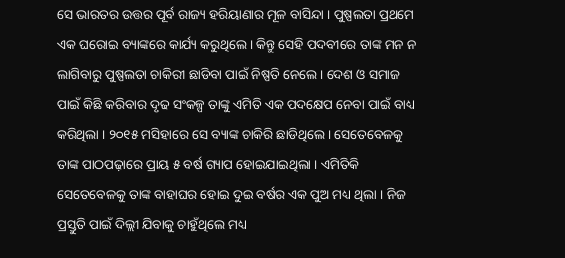ସେ ଭାରତର ଉତ୍ତର ପୂର୍ବ ରାଜ୍ୟ ହରିୟାଣାର ମୂଳ ବାସିନ୍ଦା । ପୁଷ୍ପଲତା ପ୍ରଥମେ ଏକ ଘରୋଇ ବ୍ୟାଙ୍କରେ କାର୍ଯ୍ୟ କରୁଥିଲେ । କିନ୍ତୁ ସେହି ପଦବୀରେ ତାଙ୍କ ମନ ନ ଲାଗିବାରୁ ପୁଷ୍ପଲତା ଚାକିରୀ ଛାଡିବା ପାଇଁ ନିଷ୍ପତି ନେଲେ । ଦେଶ ଓ ସମାଜ ପାଇଁ କିଛି କରିବାର ଦୃଢ ସଂକଳ୍ପ ତାଙ୍କୁ ଏମିତି ଏକ ପଦକ୍ଷେପ ନେବା ପାଇଁ ବାଧ୍ୟ କରିଥିଲା । ୨୦୧୫ ମସିହାରେ ସେ ବ୍ୟାଙ୍କ ଚାକିରି ଛାଡିଥିଲେ । ସେତେବେଳକୁ ତାଙ୍କ ପାଠପଢ଼ାରେ ପ୍ରାୟ ୫ ବର୍ଷ ଗ୍ୟାପ ହୋଇଯାଇଥିଲା । ଏମିତିକି ସେତେବେଳକୁ ତାଙ୍କ ବାହାଘର ହୋଇ ଦୁଇ ବର୍ଷର ଏକ ପୁଅ ମଧ୍ୟ ଥିଲା । ନିଜ ପ୍ରସ୍ତୁତି ପାଇଁ ଦିଲ୍ଲୀ ଯିବାକୁ ଚାହୁଁଥିଲେ ମଧ୍ୟ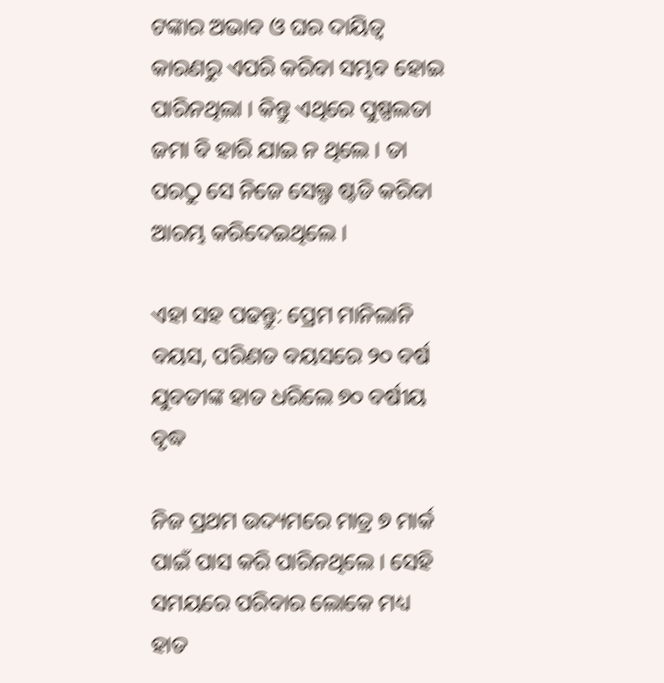ଟଙ୍କାର ଅଭାବ ଓ ଘର ଦାୟିତ୍ୱ କାରଣରୁ ଏପରି କରିବା ସମ୍ଭବ ହୋଇ ପାରିନଥିଲା । କିନ୍ତୁ ଏଥିରେ ପୁଷ୍ପଲତା ଜମା ବି ହାରି ଯାଇ ନ ଥିଲେ । ତା ପରଠୁ ସେ ନିଜେ ସେଲ୍ଫ ଷ୍ଟଡି କରିବା ଆରମ୍ଭ କରିଦେଇଥିଲେ ।

ଏହା ସହ ପଢନ୍ତୁ: ପ୍ରେମ ମାନିଲାନି ବୟସ, ପରିଣତ ବୟସରେ ୨୦ ବର୍ଷ ଯୁବତୀଙ୍କ ହାତ ଧରିଲେ ୭୦ ବର୍ଷୀୟ ବୃଦ୍ଧ

ନିଜ ପ୍ରଥମ ଉଦ୍ୟମରେ ମାତ୍ର ୭ ମାର୍କ ପାଇଁ ପାସ କରି ପାରିନଥିଲେ । ସେହି ସମୟରେ ପରିବାର ଲୋକେ ମଧ୍ୟ ହାତ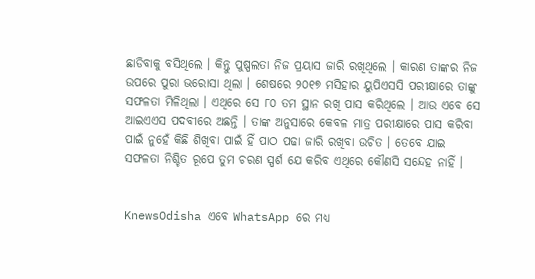ଛାଡିବାକୁ ବସିଥିଲେ । କିନ୍ତୁ ପୁଷ୍ପଲତା ନିଜ ପ୍ରୟାସ ଜାରି ରଖିଥିଲେ । କାରଣ ତାଙ୍କର ନିଜ ଉପରେ ପୁରା ଭରୋସା ଥିଲା । ଶେଷରେ ୨୦୧୭ ମସିହାର ୟୁପିଏସସି ପରୀକ୍ଷାରେ ତାଙ୍କୁ ସଫଳତା ମିଳିଥିଲା । ଏଥିରେ ସେ ୮୦ ତମ ସ୍ଥାନ ରଖି ପାସ କରିଥିଲେ । ଆଉ ଏବେ ସେ ଆଇଏଏସ ପଦବୀରେ ଅଛନ୍ତି । ତାଙ୍କ ଅନୁସାରେ କେବଳ ମାତ୍ର ପରୀକ୍ଷାରେ ପାସ କରିବା ପାଇଁ ନୁହେଁ କିଛି ଶିଖିବା ପାଇଁ ହିଁ ପାଠ ପଢା ଜାରି ରଖିବା ଉଚିତ । ତେବେ ଯାଇ ସଫଳତା ନିଶ୍ଚିତ ରୂପେ ତୁମ ଚରଣ ସ୍ପର୍ଶ ଯେ କରିବ ଏଥିରେ କୌଣସି ସନ୍ଦେହ ନାହିଁ ।


KnewsOdisha ଏବେ WhatsApp ରେ ମଧ୍ୟ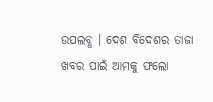ଉପଲବ୍ଧ । ଦେଶ ବିଦେଶର ତାଜା ଖବର ପାଇଁ ଆମକୁ ଫଲୋ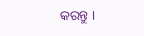କରନ୍ତୁ ।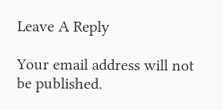Leave A Reply

Your email address will not be published.